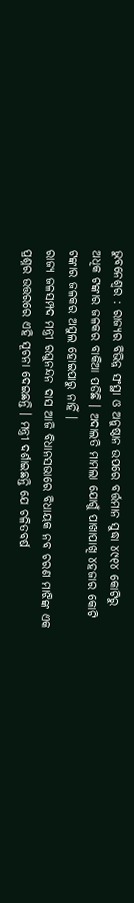ଭୁବନେଶ୍ୱର : ରାଜ୍ୟର ବିଭିନ୍ନ ସଂସ୍ଥା ଓ ଅନୁଷ୍ଠାନ ଉପରେ ବର୍ତ୍ତମାନ ସୁଦ୍ଧା ୪୯୧୪ କୋଟିରୁ ଅଧିକ ଟଙ୍କାର ଜଳକର ବାକିଆ ପଡିଛି । ଅଦାଲତି ମାମଲା ଯୋଗୁଁ ପାଖାପାଖି ୪ହଜାର କୋଟି ଟଙ୍କାର ଜଳକର ଅସୁଲ ହୋଇପାରୁ ନାହିଁ ।
ରାଜ୍ୟ ଜଳସମ୍ପଦ ମନ୍ତ୍ରୀ ରଘୁନନ୍ଦନ ଦାସ ଆଜି ବିଧାନସଭାରେ ବିଧାୟକ ନବ ଚରଣ ମାଝିଙ୍କ ଏକ ପ୍ରଶ୍ନର ଉତ୍ତରରେ ଏହି ସୂଚନା ଦେଇଛନ୍ତି । ମନ୍ତ୍ରୀ ଦର୍ଶାଇଛନ୍ତି ଯେ ଚଳିତବର୍ଷ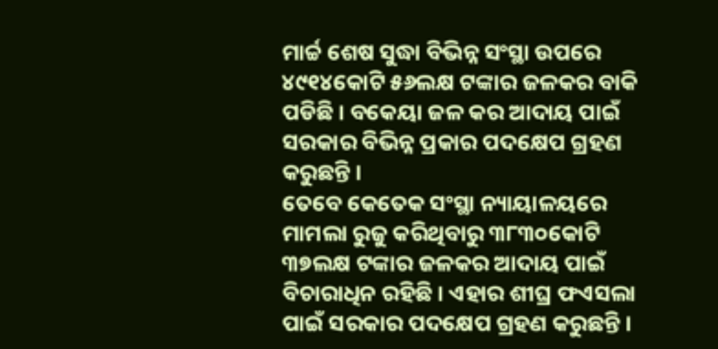ମାର୍ଚ୍ଚ ଶେଷ ସୁଦ୍ଧା ବିଭିନ୍ନ ସଂସ୍ଥା ଉପରେ ୪୯୧୪କୋଟି ୫୬ଲକ୍ଷ ଟଙ୍କାର ଜଳକର ବାକି ପଡିଛି । ବକେୟା ଜଳ କର ଆଦାୟ ପାଇଁ ସରକାର ବିଭିନ୍ନ ପ୍ରକାର ପଦକ୍ଷେପ ଗ୍ରହଣ କରୁଛନ୍ତି ।
ତେବେ କେତେକ ସଂସ୍ଥା ନ୍ୟାୟାଳୟରେ ମାମଲା ରୁଜୁ କରିଥିବାରୁ ୩୮୩୦କୋଟି ୩୭ଲକ୍ଷ ଟଙ୍କାର ଜଳକର ଆଦାୟ ପାଇଁ ବିଚାରାଧିନ ରହିଛି । ଏହାର ଶୀଘ୍ର ଫଏସଲା ପାଇଁ ସରକାର ପଦକ୍ଷେପ ଗ୍ରହଣ କରୁଛନ୍ତି ।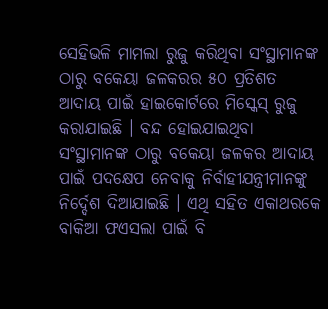ସେହିଭଳି ମାମଲା ରୁଜୁ କରିଥିବା ସଂସ୍ଥାମାନଙ୍କ ଠାରୁ ବକେୟା ଜଳକରର ୫୦ ପ୍ରତିଶତ ଆଦାୟ ପାଇଁ ହାଇକୋର୍ଟରେ ମିସ୍କେସ୍ ରୁଜୁ କରାଯାଇଛି । ବନ୍ଦ ହୋଇଯାଇଥିବା ସଂସ୍ଥାମାନଙ୍କ ଠାରୁ ବକେୟା ଜଳକର ଆଦାୟ ପାଇଁ ପଦକ୍ଷେପ ନେବାକୁ ନିର୍ବାହୀଯନ୍ତ୍ରୀମାନଙ୍କୁ ନିର୍ଦ୍ଦେଶ ଦିଆଯାଇଛି । ଏଥି ସହିତ ଏକାଥରକେ ବାକିଆ ଫଏସଲା ପାଇଁ ବି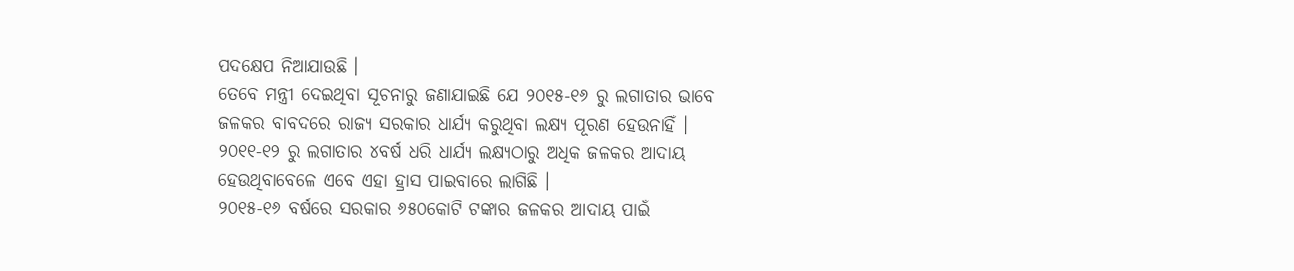ପଦକ୍ଷେପ ନିଆଯାଉଛି ।
ତେବେ ମନ୍ତ୍ରୀ ଦେଇଥିବା ସୂଚନାରୁ ଜଣାଯାଇଛି ଯେ ୨୦୧୫-୧୬ ରୁ ଲଗାତାର ଭାବେ ଜଳକର ବାବଦରେ ରାଜ୍ୟ ସରକାର ଧାର୍ଯ୍ୟ କରୁଥିବା ଲକ୍ଷ୍ୟ ପୂରଣ ହେଉନାହିଁ । ୨୦୧୧-୧୨ ରୁ ଲଗାତାର ୪ବର୍ଷ ଧରି ଧାର୍ଯ୍ୟ ଲକ୍ଷ୍ୟଠାରୁ ଅଧିକ ଜଳକର ଆଦାୟ ହେଉଥିବାବେଳେ ଏବେ ଏହା ହ୍ରାସ ପାଇବାରେ ଲାଗିଛି ।
୨୦୧୫-୧୬ ବର୍ଷରେ ସରକାର ୬୫୦କୋଟି ଟଙ୍କାର ଜଳକର ଆଦାୟ ପାଇଁ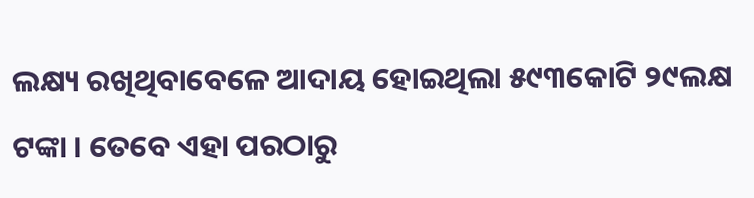ଲକ୍ଷ୍ୟ ରଖିଥିବାବେଳେ ଆଦାୟ ହୋଇଥିଲା ୫୯୩କୋଟି ୨୯ଲକ୍ଷ ଟଙ୍କା । ତେବେ ଏହା ପରଠାରୁ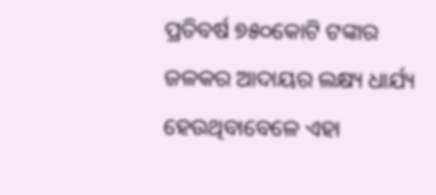ପ୍ରତିବର୍ଷ ୭୫୦କୋଟି ଟଙ୍କାର ଜଳକର ଆଦାୟର ଲକ୍ଷ୍ୟ ଧାର୍ଯ୍ୟ ହେଉଥିବାବେଳେ ଏହା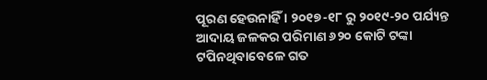ପୂରଣ ହେଉନାହିଁ । ୨୦୧୭-୧୮ ରୁ ୨୦୧୯-୨୦ ପର୍ଯ୍ୟନ୍ତ ଆଦାୟ ଜଳକର ପରିମାଣ ୬୨୦ କୋଟି ଟଙ୍କା ଟପିନଥିବାବେଳେ ଗତ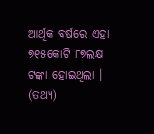ଆର୍ଥିକ ବର୍ଷରେ ଏହା ୭୧୫କୋଟି ୮୭ଲକ୍ଷ ଟଙ୍କା ହୋଇଥିଲା । (ତଥ୍ୟ)